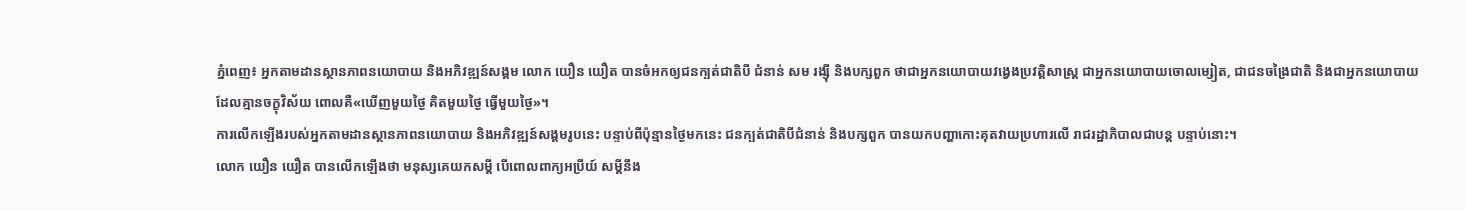ភ្នំពេញ៖ អ្នកតាមដានស្ថានភាពនយោបាយ និងអភិវឌ្ឍន៍សង្គម លោក យឿន យឿត បានចំអកឲ្យជនក្បត់ជាតិបី ជំនាន់ សម រង្ស៊ី និងបក្សពួក ថាជាអ្នកនយោបាយវង្វេងប្រវត្តិសាស្រ្ត ជាអ្នកនយោបាយចោលម្សៀត, ជាជនចង្រៃជាតិ និងជាអ្នកនយោបាយដែលគ្មានចក្ខុវិស័យ ពោលគឺ«ឃើញមួយថ្ងៃ គិតមួយថ្ងៃ ធ្វើមួយថ្ងៃ»។
ការលើកឡើងរបស់អ្នកតាមដានស្ថានភាពនយោបាយ និងអភិវឌ្ឍន៍សង្គមរូបនេះ បន្ទាប់ពីប៉ុន្មានថ្ងៃមកនេះ ជនក្បត់ជាតិបីជំនាន់ និងបក្សពួក បានយកបញ្ហាកោះគុតវាយប្រហារលើ រាជរដ្ឋាភិបាលជាបន្ត បន្ទាប់នោះ។
លោក យឿន យឿត បានលើកឡើងថា មនុស្សគេយកសម្តី បើពោលពាក្យអប្រីយ៍ សម្តីនឹង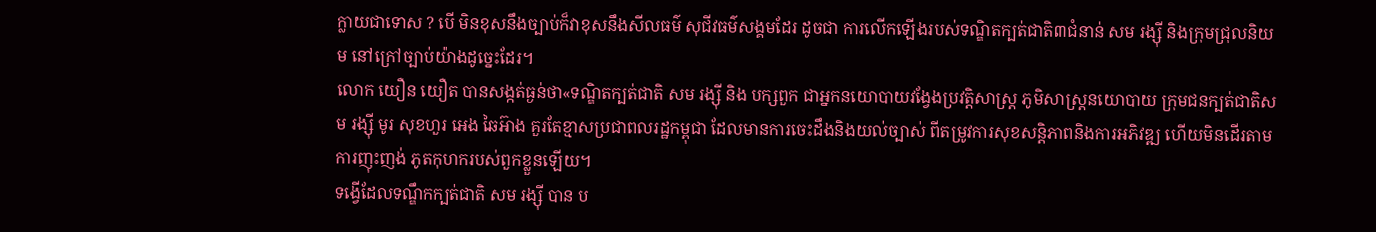ក្លាយជាទោស ? បើ មិនខុសនឹងច្បាប់ក៏វាខុសនឹងសីលធម៌ សុជីវធម៌សង្គមដែរ ដូចជា ការលើកឡើងរបស់ទណ្ឌិតក្បត់ជាតិ៣ជំនាន់ សម រង្ស៊ី និងក្រុមជ្រុលនិយម នៅក្រៅច្បាប់យ៉ាងដូច្នេះដែរ។
លោក យឿន យឿត បានសង្កត់ធ្ងន់ថា«ទណ្ឌិតក្បត់ជាតិ សម រង្ស៊ី និង បក្សពួក ជាអ្នកនយោបាយវង្វែងប្រវត្តិសាស្រ្ត ភូមិសាស្រ្តនយោបាយ ក្រុមជនក្បត់ជាតិសម រង្ស៊ី មូរ សុខហួរ អេង ឆៃអ៊ាង គួរតែខ្មាសប្រជាពលរដ្ឋកម្ពុជា ដែលមានការចេះដឹងនិងយល់ច្បាស់ ពីតម្រូវការសុខសន្តិភាពនិងការអភិវឌ្ឍ ហើយមិនដើរតាមការញុះញង់ ភូតកុហករបស់ពួកខ្លួនឡើយ។
ទង្វើដែលទណ្ឌឹកក្បត់ជាតិ សម រង្ស៊ី បាន ប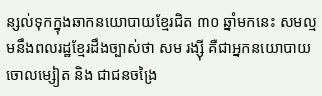ន្សល់ទុកក្នុងឆាកនយោបាយខ្មែរជិត ៣០ ឆ្នាំមកនេះ សមល្មមនឹងពលរដ្ឋខ្មែរដឹងច្បាស់ថា សម រង្ស៊ី គឺជាអ្នកនយោបាយចោលម្សៀត និង ជាជនចង្រៃ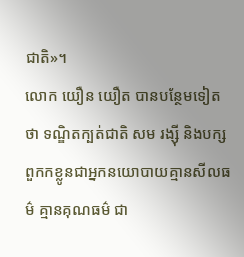ជាតិ»។
លោក យឿន យឿត បានបន្ថែមទៀតថា ទណ្ឌិតក្បត់ជាតិ សម រង្ស៊ី និងបក្សពួកកខ្លូនជាអ្នកនយោបាយគ្មានសីលធម៌ គ្មានគុណធម៌ ជា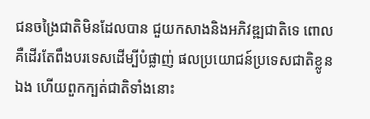ជនចង្រៃជាតិមិនដែលបាន ជួយកសាងនិងអភិវឌ្ឍជាតិទេ ពោលគឺដើរតែពឹងបរទេសដើម្បីបំផ្លាញ់ ផលប្រយោជន៍ប្រទេសជាតិខ្លូនឯង ហើយពួកក្បត់ជាតិទាំងនោះ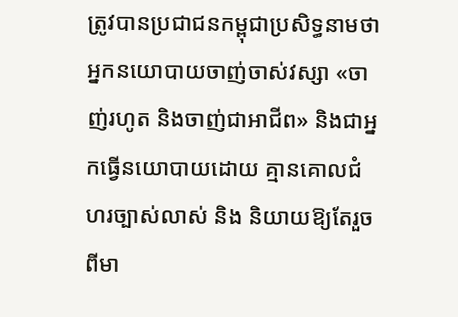ត្រូវបានប្រជាជនកម្ពុជាប្រសិទ្ធនាមថា អ្នកនយោបាយចាញ់ចាស់វស្សា «ចាញ់រហូត និងចាញ់ជាអាជីព» និងជាអ្នកធ្វើនយោបាយដោយ គ្មានគោលជំហរច្បាស់លាស់ និង និយាយឱ្យតែរួចពីមា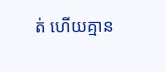ត់ ហើយគ្មាន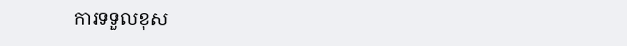ការទទួលខុស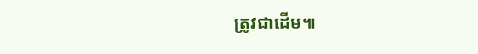ត្រូវជាដើម៕